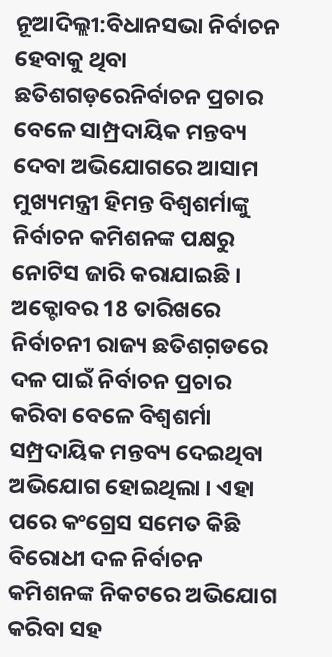ନୂଆଦିଲ୍ଲୀ:ବିଧାନସଭା ନିର୍ବାଚନ ହେବାକୁ ଥିବା ଛତିଶଗଡ଼ରେନିର୍ବାଚନ ପ୍ରଚାର ବେଳେ ସାମ୍ପ୍ରଦାୟିକ ମନ୍ତବ୍ୟ ଦେବା ଅଭିଯୋଗରେ ଆସାମ ମୁଖ୍ୟମନ୍ତ୍ରୀ ହିମନ୍ତ ବିଶ୍ବଶର୍ମାଙ୍କୁ ନିର୍ବାଚନ କମିଶନଙ୍କ ପକ୍ଷରୁ ନୋଟିସ ଜାରି କରାଯାଇଛି । ଅକ୍ଟୋବର 18 ତାରିଖରେ ନିର୍ବାଚନୀ ରାଜ୍ୟ ଛତିଶଗ଼ଡରେ ଦଳ ପାଇଁ ନିର୍ବାଚନ ପ୍ରଚାର କରିବା ବେଳେ ବିଶ୍ବଶର୍ମା ସମ୍ପ୍ରଦାୟିକ ମନ୍ତବ୍ୟ ଦେଇଥିବା ଅଭିଯୋଗ ହୋଇଥିଲା । ଏହା ପରେ କଂଗ୍ରେସ ସମେତ କିଛି ବିରୋଧୀ ଦଳ ନିର୍ବାଚନ କମିଶନଙ୍କ ନିକଟରେ ଅଭିଯୋଗ କରିବା ସହ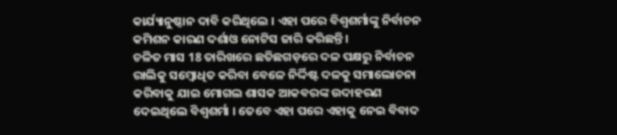କାର୍ଯ୍ୟାନୁଷ୍ଠାନ ଦାବି କରିଥିଲେ । ଏହା ପରେ ବିଶ୍ବଶର୍ମାଙ୍କୁ ନିର୍ବାଚନ କମିଶନ କାରଣ ଦର୍ଶାଓ ନୋଟିସ ଜାରି କରିଛନ୍ତି ।
ଚଳିତ ମାସ 18 ତାରିଖରେ ଛତିଛଗଡ଼ରେ ଦଳ ପକ୍ଷରୁ ନିର୍ବାଚନ ରାଲିକୁ ସମ୍ବୋଧିତ କରିବା ବେଳେ ନିର୍ଦ୍ଦିଷ୍ଟ ଦଳକୁ ସମାଲୋଚନା କରିବାକୁ ଯାଇ ମୋଗଲ ଶାସକ ଆକବରଙ୍କ ଉଦାହରଣ ଦେଇଥିଲେ ବିଶ୍ବଶର୍ମା । ତେବେ ଏହା ପରେ ଏହାକୁ ନେଇ ବିବାଦ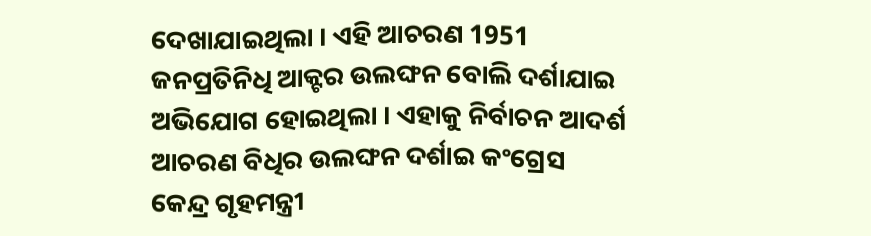ଦେଖାଯାଇଥିଲା । ଏହି ଆଚରଣ 1951 ଜନପ୍ରତିନିଧି ଆକ୍ଟର ଉଲଙ୍ଘନ ବୋଲି ଦର୍ଶାଯାଇ ଅଭିଯୋଗ ହୋଇଥିଲା । ଏହାକୁ ନିର୍ବାଚନ ଆଦର୍ଶ ଆଚରଣ ବିଧିର ଉଲଙ୍ଘନ ଦର୍ଶାଇ କଂଗ୍ରେସ କେନ୍ଦ୍ର ଗୃହମନ୍ତ୍ରୀ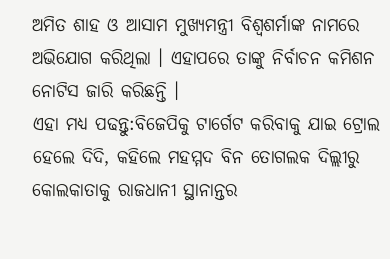ଅମିତ ଶାହ ଓ ଆସାମ ମୁଖ୍ୟମନ୍ତ୍ରୀ ବିଶ୍ବଶର୍ମାଙ୍କ ନାମରେ ଅଭିଯୋଗ କରିଥିଲା । ଏହାପରେ ତାଙ୍କୁ ନିର୍ବାଚନ କମିଶନ ନୋଟିସ ଜାରି କରିଛନ୍ତି ।
ଏହା ମଧ୍ୟ ପଢନ୍ତୁ:ବିଜେପିକୁ ଟାର୍ଗେଟ କରିବାକୁ ଯାଇ ଟ୍ରୋଲ ହେଲେ ଦିଦି, କହିଲେ ମହମ୍ମଦ ବିନ ତୋଗଲକ ଦିଲ୍ଲୀରୁ କୋଲକାତାକୁ ରାଜଧାନୀ ସ୍ଥାନାନ୍ତର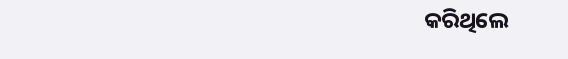କରିଥିଲେ